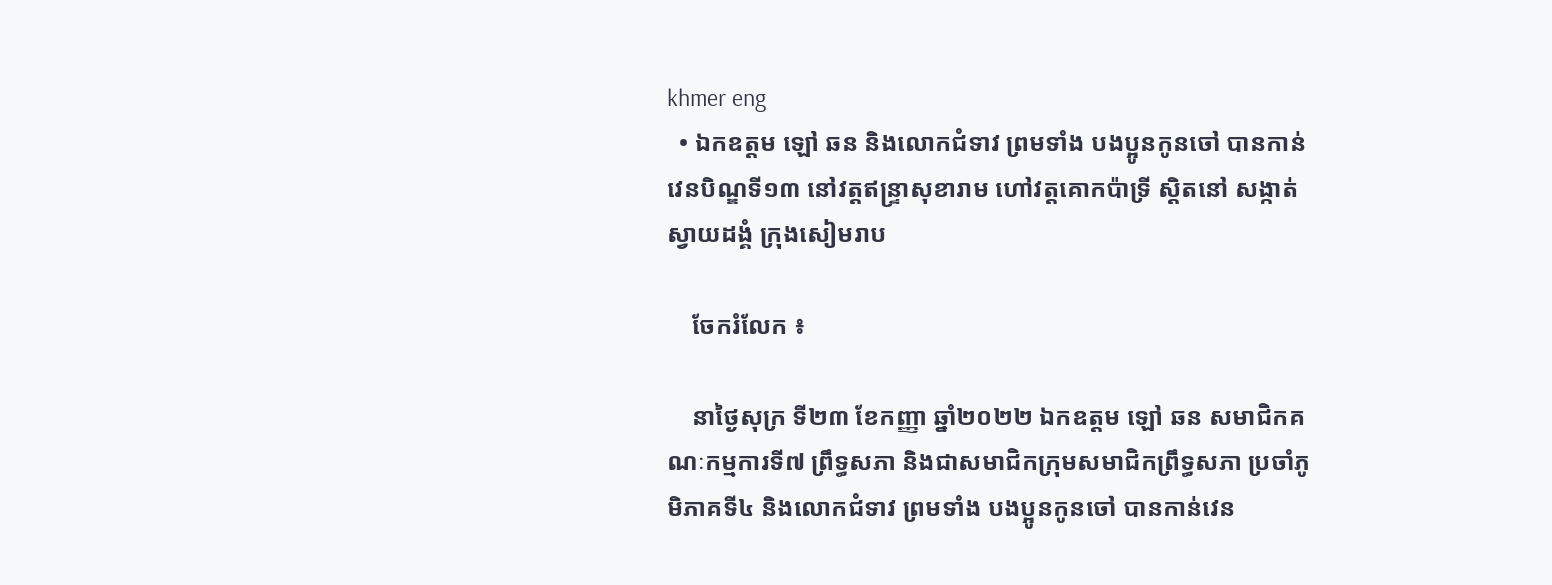khmer eng
  • ឯកឧត្តម ឡៅ ឆន និងលោកជំទាវ ព្រមទាំង បងប្អូនកូនចៅ បានកាន់វេនបិណ្ឌទី១៣ នៅវត្តឥន្ទ្រាសុខារាម ហៅវត្តគោកប៉ាទ្រី ស្តិតនៅ សង្កាត់ស្វាយដង្គំ ក្រុងសៀមរាប

    ចែករំលែក ៖

    នាថ្ងៃសុក្រ ទី២៣ ខែកញ្ញា ឆ្នាំ២០២២ ឯកឧត្តម ឡៅ ឆន សមាជិកគណៈកម្មការទី៧ ព្រឹទ្ធសភា និងជាសមាជិកក្រុមសមាជិកព្រឹទ្ធសភា ប្រចាំភូមិភាគទី៤ និងលោកជំទាវ ព្រមទាំង បងប្អូនកូនចៅ បានកាន់វេន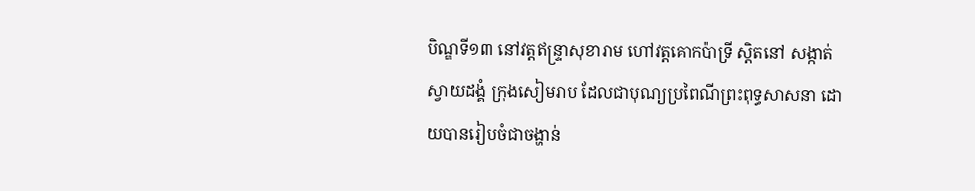បិណ្ឌទី១៣ នៅវត្តឥន្ទ្រាសុខារាម ហៅវត្តគោកប៉ាទ្រី ស្តិតនៅ សង្កាត់ស្វាយដង្គំ ក្រុងសៀមរាប ដែលជាបុណ្យប្រពៃណីព្រះពុទ្ធសាសនា ដោយបានរៀបចំជាចង្ហាន់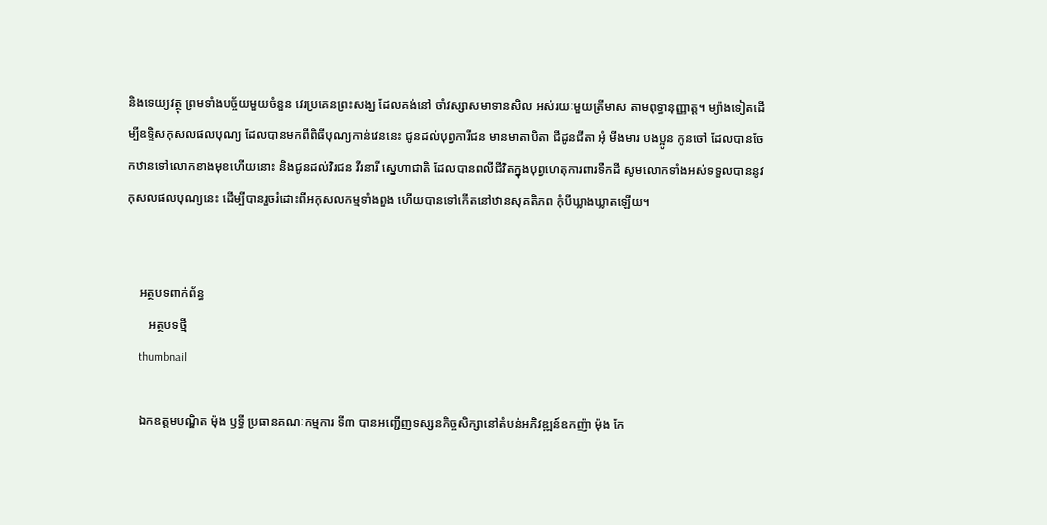និងទេយ្យវត្ថុ ព្រមទាំងបច្ច័យមួយចំនួន វេរប្រគេនព្រះសង្ឃ ដែលគង់នៅ ចាំវស្សាសមាទានសិល អស់រយៈមួយត្រីមាស តាមពុទ្ធានុញ្ញាត្ត។ ម្យ៉ាងទៀតដើម្បីឧទ្ទិសកុសលផលបុណ្យ ដែលបានមកពីពិធីបុណ្យកាន់វេននេះ ជូនដល់បុព្វការីជន មានមាតាបិតា ជីដូនជីតា អុំ មីងមារ បងប្អូន កូនចៅ ដែលបានចែកឋានទៅលោកខាងមុខហើយនោះ និងជូនដល់វិរជន វីរនារី ស្នេហាជាតិ ដែលបានពលីជីវិតក្នុងបុព្វហេតុការពារទឺកដី សូមលោកទាំងអស់ទទួលបាននូវកុសលផលបុណ្យនេះ ដើម្បីបានរួចរំដោះពីអកុសលកម្មទាំងពួង ហើយបានទៅកើតនៅឋានសុគតិភព កុំបីឃ្លាងឃ្លាតឡើយ។


    អត្ថបទពាក់ព័ន្ធ
       អត្ថបទថ្មី
    thumbnail

    ឯកឧត្តមបណ្ឌិត ម៉ុង ឫទ្ធី ប្រធានគណៈកម្មការ ទី៣ បានអញ្ជើញទស្សនកិច្ចសិក្សានៅតំបន់អភិវឌ្ឍន៍ឧកញ៉ា ម៉ុង កែ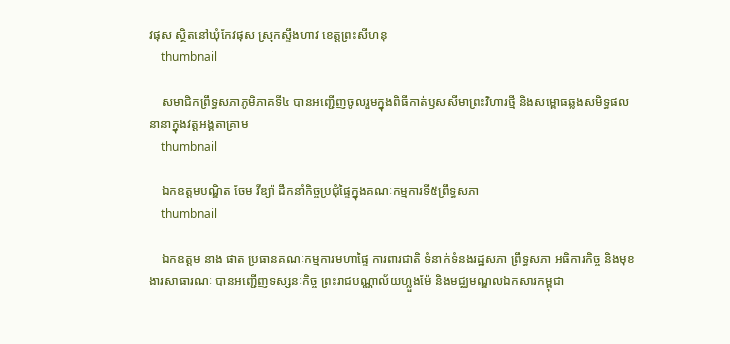វផុស ស្ថិតនៅឃុំកែវផុស ស្រុកស្ទឹងហាវ ខេត្តព្រះសីហនុ
    thumbnail

    សមាជិកព្រឹទ្ធសភាភូមិភាគទី៤ បានអញ្ជើញចូលរួមក្នុងពិធីកាត់ឫសសីមាព្រះវិហារថ្មី និងសម្ពោធឆ្លងសមិទ្ធផលនានាក្នុងវត្តអង្គតាគ្រាម
    thumbnail

    ឯកឧត្តមបណ្ឌិត ចែម វីឌ្យ៉ា ដឹកនាំកិច្ចប្រជុំផ្ទៃក្នុងគណៈកម្មការទី៥ព្រឹទ្ធសភា
    thumbnail

    ឯកឧត្ដម នាង ផាត ប្រធានគណៈកម្មការមហាផ្ទៃ ការពារជាតិ ទំនាក់ទំនងរដ្ឋសភា ព្រឹទ្ធសភា អធិការកិច្ច និងមុខងារសាធារណៈ បានអញ្ជើញទស្សនៈកិច្ច ព្រះរាជបណ្ណាល័យហ្លួងម៉ែ និងមជ្ឈមណ្ឌលឯកសារកម្ពុជា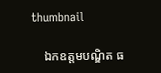thumbnail

    ឯកឧត្តមបណ្ឌិត ធ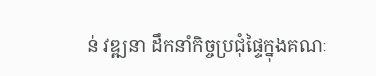ន់ វឌ្ឍនា ដឹកនាំកិច្ចប្រជុំផ្ទៃក្នុងគណៈ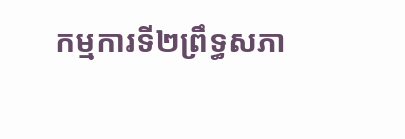កម្មការទី២ព្រឹទ្ធសភា